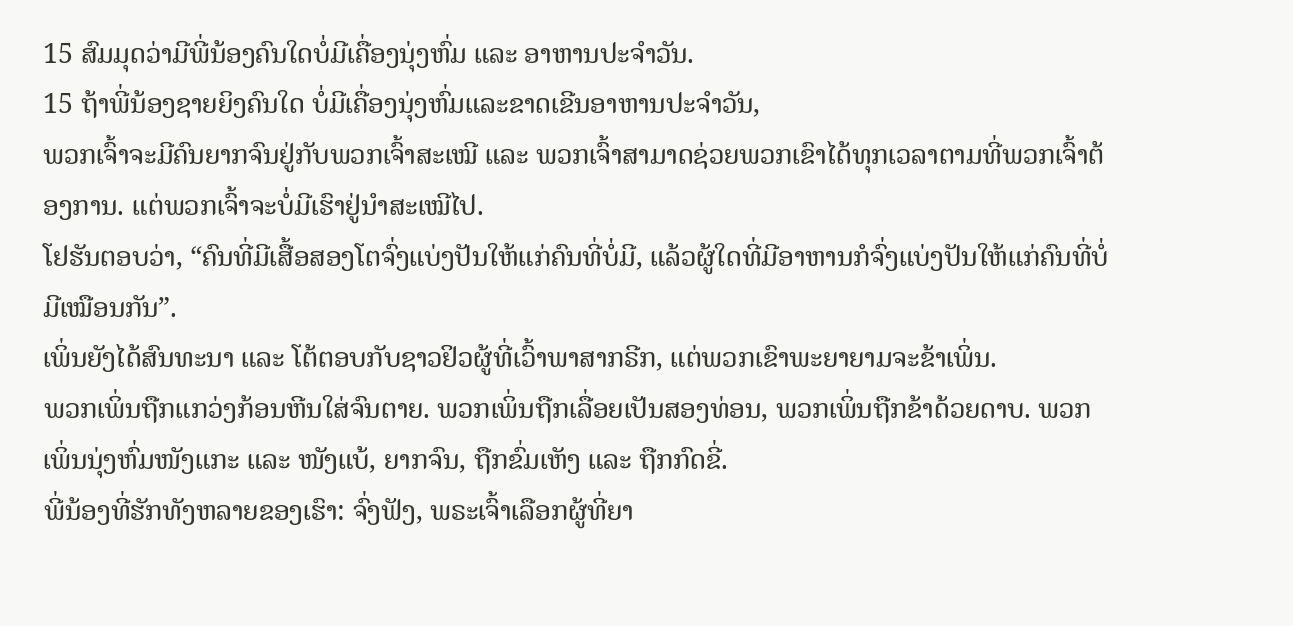15 ສົມມຸດວ່າມີພີ່ນ້ອງຄົນໃດບໍ່ມີເຄື່ອງນຸ່ງຫົ່ມ ແລະ ອາຫານປະຈຳວັນ.
15 ຖ້າພີ່ນ້ອງຊາຍຍິງຄົນໃດ ບໍ່ມີເຄື່ອງນຸ່ງຫົ່ມແລະຂາດເຂີນອາຫານປະຈຳວັນ,
ພວກເຈົ້າຈະມີຄົນຍາກຈົນຢູ່ກັບພວກເຈົ້າສະເໝີ ແລະ ພວກເຈົ້າສາມາດຊ່ວຍພວກເຂົາໄດ້ທຸກເວລາຕາມທີ່ພວກເຈົ້າຕ້ອງການ. ແຕ່ພວກເຈົ້າຈະບໍ່ມີເຮົາຢູ່ນໍາສະເໝີໄປ.
ໂຢຮັນຕອບວ່າ, “ຄົນທີ່ມີເສື້ອສອງໂຕຈົ່ງແບ່ງປັນໃຫ້ແກ່ຄົນທີ່ບໍ່ມີ, ແລ້ວຜູ້ໃດທີ່ມີອາຫານກໍຈົ່ງແບ່ງປັນໃຫ້ແກ່ຄົນທີ່ບໍ່ມີເໝືອນກັນ”.
ເພິ່ນຍັງໄດ້ສົນທະນາ ແລະ ໂຕ້ຕອບກັບຊາວຢິວຜູ້ທີ່ເວົ້າພາສາກຣີກ, ແຕ່ພວກເຂົາພະຍາຍາມຈະຂ້າເພິ່ນ.
ພວກເພິ່ນຖືກແກວ່ງກ້ອນຫີນໃສ່ຈົນຕາຍ. ພວກເພິ່ນຖືກເລື່ອຍເປັນສອງທ່ອນ, ພວກເພິ່ນຖືກຂ້າດ້ວຍດາບ. ພວກເພິ່ນນຸ່ງຫົ່ມໜັງແກະ ແລະ ໜັງແບ້, ຍາກຈົນ, ຖືກຂົ່ມເຫັງ ແລະ ຖືກກົດຂີ່.
ພີ່ນ້ອງທີ່ຮັກທັງຫລາຍຂອງເຮົາ: ຈົ່ງຟັງ, ພຣະເຈົ້າເລືອກຜູ້ທີ່ຍາ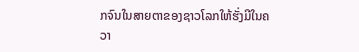ກຈົນໃນສາຍຕາຂອງຊາວໂລກໃຫ້ຮັ່ງມີໃນຄວາ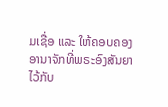ມເຊື່ອ ແລະ ໃຫ້ຄອບຄອງອານາຈັກທີ່ພຣະອົງສັນຍາໄວ້ກັບ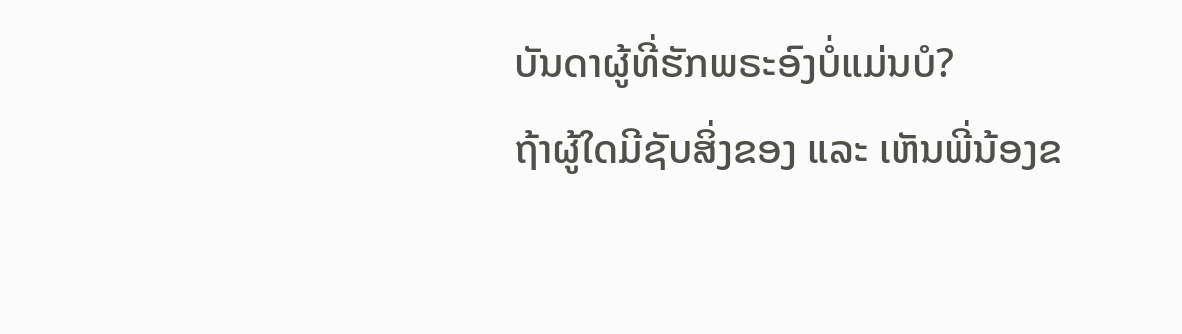ບັນດາຜູ້ທີ່ຮັກພຣະອົງບໍ່ແມ່ນບໍ?
ຖ້າຜູ້ໃດມີຊັບສິ່ງຂອງ ແລະ ເຫັນພີ່ນ້ອງຂ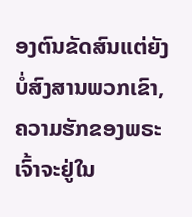ອງຕົນຂັດສົນແຕ່ຍັງບໍ່ສົງສານພວກເຂົາ, ຄວາມຮັກຂອງພຣະເຈົ້າຈະຢູ່ໃນ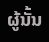ຜູ້ນັ້ນ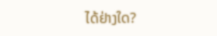ໄດ້ຢ່າງໃດ?